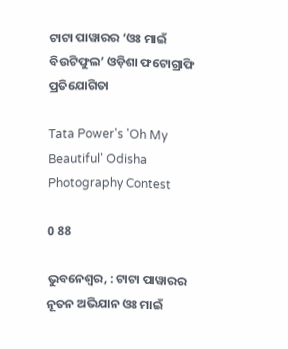ଟାଟା ପାୱାରର ‘ଓଃ ମାଇଁ ବିଉଟିଫୁଲ’ ଓଡ଼ିଶା ଫଟୋଗ୍ରାଫି ପ୍ରତିଯୋଗିତା

Tata Power's 'Oh My Beautiful' Odisha Photography Contest

0 88

ଭୁବନେଶ୍ୱର, : ଟାଟା ପାୱାରର ନୂତନ ଅଭିଯାନ ଓଃ ମାଇଁ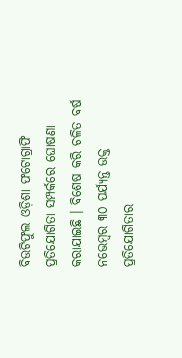ବିଉଟିଫୁଲ ଓଡ଼ିଶା ଫଟୋଗ୍ରାଫି ପ୍ରତିଯୋଗିତା ସମ୍ପର୍କରେ ଘୋଷଣା କରାଯାଇଛି । ବିଶେଷ କରି ଚଳିତ ବର୍ଷ ନଭେମ୍ବର ୩୦ ପର୍ଯ୍ୟନ୍ତ ଉକ୍ତ ପ୍ରତିଯୋଗିତାର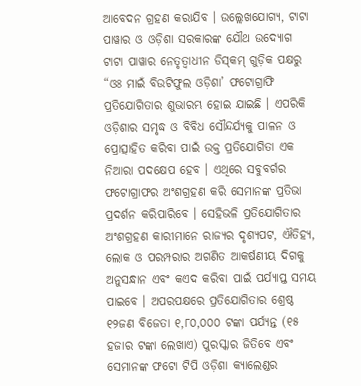ଆବେଦନ ଗ୍ରହଣ କରାଯିବ । ଉଲ୍ଲେଖଯୋଗ୍ୟ, ଟାଟା ପାୱାର ଓ ଓଡ଼ିଶା ସରକାରଙ୍କ ଯୌଥ ଉଦ୍ୟୋଗ ଟାଟା ପାୱାର ନେତୃତ୍ୱାଧୀନ ଡିସ୍‌କମ୍‌ ଗୁଡ଼ିକ ପକ୍ଷରୁ “ଓଃ ମାଇଁ ବିଉଟିଫୁଲ ଓଡ଼ିଶା’ ଫଟୋଗ୍ରାଫି ପ୍ରତିଯୋଗିତାର ଶୁଭାରମ୍ଭ ହୋଇ ଯାଇଛି । ଏପରିକି ଓଡ଼ିଶାର ସମୃଦ୍ଧ ଓ ବିବିଧ ସୌନ୍ଦର୍ଯ୍ୟକୁ ପାଳନ ଓ ପ୍ରୋତ୍ସାହିତ କରିବା ପାଇଁ ଉକ୍ତ ପ୍ରତିଯୋଗିତା ଏକ ନିଆରା ପଦକ୍ଷେପ ହେବ । ଏଥିରେ ସବୁବର୍ଗର ଫଟୋଗ୍ରାଫର ଅଂଶଗ୍ରହଣ କରି ସେମାନଙ୍କ ପ୍ରତିଭା ପ୍ରଦର୍ଶନ କରିପାରିବେ । ସେହିଭଳି ପ୍ରତିଯୋଗିତାର ଅଂଶଗ୍ରହଣ କାରୀମାନେ ରାଜ୍ୟର ଦୃଶ୍ୟପଟ, ଐତିହ୍ୟ, ଲୋକ ଓ ପରମ୍ପରାର ଅଗଣିତ ଆକର୍ଷଣୀୟ ଦିଗକୁ ଅନୁସନ୍ଧାନ ଏବଂ କଏଦ କରିବା ପାଇଁ ପର୍ଯ୍ୟାପ୍ତ ସମୟ ପାଇବେ । ଅପରପକ୍ଷରେ ପ୍ରତିଯୋଗିତାର ଶ୍ରେଷ୍ଠ ୧୨ଜଣ ବିଜେତା ୧,୮୦,୦୦୦ ଟଙ୍କା ପର୍ଯ୍ୟନ୍ତ (୧୫ ହଜାର ଟଙ୍କା ଲେଖାଏ) ପୁରସ୍କାର ଜିତିବେ ଏବଂ ସେମାନଙ୍କ ଫଟୋ ଟିପି ଓଡ଼ିଶା କ୍ୟାଲେଣ୍ଡର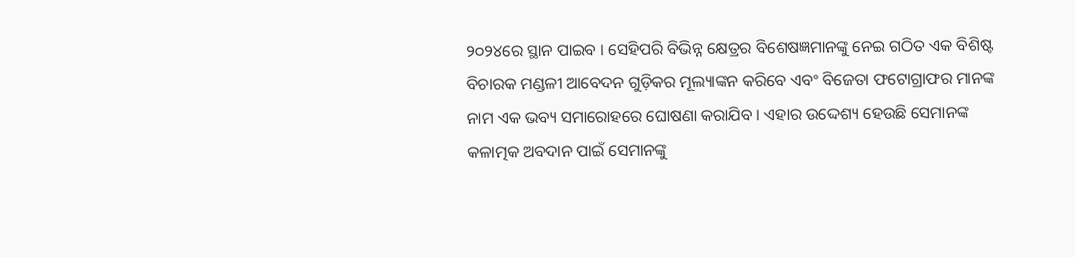୨୦୨୪ରେ ସ୍ଥାନ ପାଇବ । ସେହିପରି ବିଭିନ୍ନ କ୍ଷେତ୍ରର ବିଶେଷଜ୍ଞମାନଙ୍କୁ ନେଇ ଗଠିତ ଏକ ବିଶିଷ୍ଟ ବିଚାରକ ମଣ୍ଡଳୀ ଆବେଦନ ଗୁଡ଼ିକର ମୂଲ୍ୟାଙ୍କନ କରିବେ ଏବଂ ବିଜେତା ଫଟୋଗ୍ରାଫର ମାନଙ୍କ ନାମ ଏକ ଭବ୍ୟ ସମାରୋହରେ ଘୋଷଣା କରାଯିବ । ଏହାର ଉଦ୍ଦେଶ୍ୟ ହେଉଛି ସେମାନଙ୍କ କଳାତ୍ମକ ଅବଦାନ ପାଇଁ ସେମାନଙ୍କୁ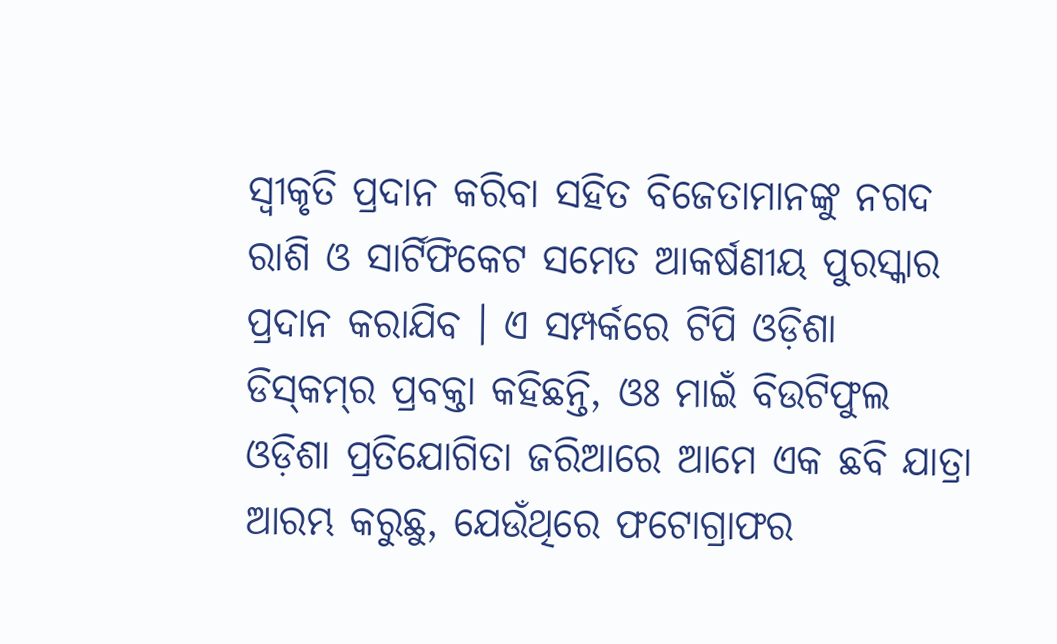ସ୍ୱୀକୃତି ପ୍ରଦାନ କରିବା ସହିତ ବିଜେତାମାନଙ୍କୁ ନଗଦ ରାଶି ଓ ସାର୍ଟିଫିକେଟ ସମେତ ଆକର୍ଷଣୀୟ ପୁରସ୍କାର ପ୍ରଦାନ କରାଯିବ । ଏ ସମ୍ପର୍କରେ ଟିପି ଓଡ଼ିଶା ଡିସ୍‌କମ୍‌ର ପ୍ରବକ୍ତା କହିଛନ୍ତି, ଓଃ ମାଇଁ ବିଉଟିଫୁଲ ଓଡ଼ିଶା ପ୍ରତିଯୋଗିତା ଜରିଆରେ ଆମେ ଏକ ଛବି ଯାତ୍ରା ଆରମ୍ଭ କରୁଛୁ, ଯେଉଁଥିରେ ଫଟୋଗ୍ରାଫର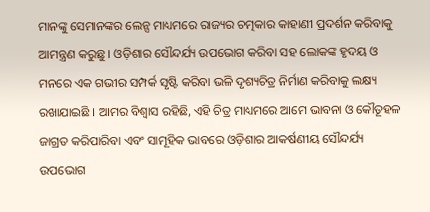ମାନଙ୍କୁ ସେମାନଙ୍କର ଲେନ୍ସ ମାଧ୍ୟମରେ ରାଜ୍ୟର ଚତ୍ମକାର କାହାଣୀ ପ୍ରଦର୍ଶନ କରିବାକୁ ଆମନ୍ତ୍ରଣ କରୁଛୁ । ଓଡ଼ିଶାର ସୌନ୍ଦର୍ଯ୍ୟ ଉପଭୋଗ କରିବା ସହ ଲୋକଙ୍କ ହୃଦୟ ଓ ମନରେ ଏକ ଗଭୀର ସମ୍ପର୍କ ସୃଷ୍ଟି କରିବା ଭଳି ଦୃଶ୍ୟଚିତ୍ର ନିର୍ମାଣ କରିବାକୁ ଲକ୍ଷ୍ୟ ରଖାଯାଇଛି । ଆମର ବିଶ୍ୱାସ ରହିଛି, ଏହି ଚିତ୍ର ମାଧ୍ୟମରେ ଆମେ ଭାବନା ଓ କୌତୂହଳ ଜାଗ୍ରତ କରିପାରିବା ଏବଂ ସାମୂହିକ ଭାବରେ ଓଡ଼ିଶାର ଆକର୍ଷଣୀୟ ସୌନ୍ଦର୍ଯ୍ୟ ଉପଭୋଗ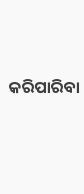କରିପାରିବା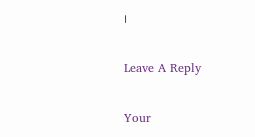।

Leave A Reply

Your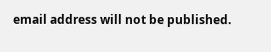email address will not be published.